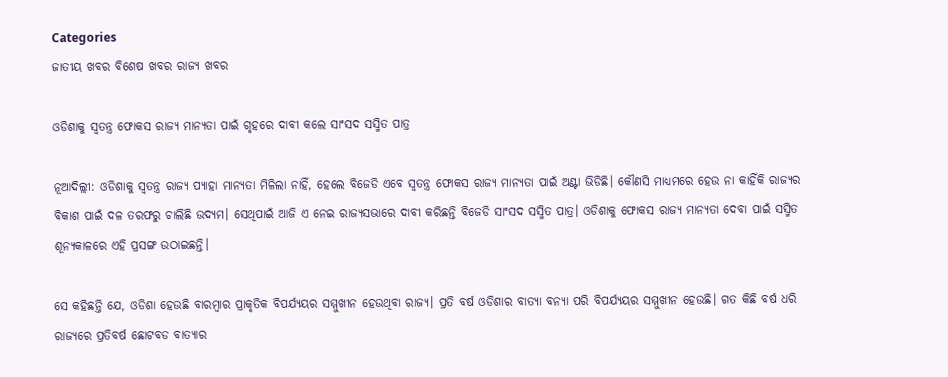Categories
ଜାତୀୟ ଖବର ବିଶେଷ ଖବର ରାଜ୍ୟ ଖବର

ଓଡିଶାକୁ ସ୍ବତନ୍ତ୍ର ଫୋକସ ରାଜ୍ୟ ମାନ୍ୟତା ପାଇଁ ଗୃହରେ ଦାବୀ କଲେ ସାଂସଦ ସସ୍ମିତ ପାତ୍ର

ନୂଆଦିଲ୍ଲୀ: ଓଡିଶାକୁ ସ୍ବତନ୍ତ୍ର ରାଜ୍ୟ ପ୍ୟାହା ମାନ୍ୟତା ମିଳିଲା ନାହିଁ, ହେଲେ ବିଜେଡି ଏବେ ସ୍ବତନ୍ତ୍ର ଫୋକସ ରାଜ୍ୟ ମାନ୍ୟତା ପାଇଁ ଅଣ୍ଟା ଭିଡିଛି। କୌଣସି ମାଧ୍ୟମରେ ହେଉ ନା କାହିଁକି ରାଜ୍ୟର ବିକାଶ ପାଇଁ ଦଳ ତରଫରୁ ଚାଲିଛି ଉଦ୍ୟମ। ସେଥିପାଇଁ ଆଜି ଏ ନେଇ ରାଜ୍ୟସଭାରେ ଦାବୀ କରିଛନ୍ତି ବିଜେଡି ସାଂସଦ ସସ୍ମିତ ପାତ୍ର। ଓଡିଶାକୁ ଫୋକସ ରାଜ୍ୟ ମାନ୍ୟତା ଦେବା ପାଇଁ ସସ୍ମିତ ଶୂନ୍ୟକାଳରେ ଏହି ପ୍ରସଙ୍ଗ ଉଠାଇଛନ୍ତି।

ସେ କହିଛନ୍ତି ଯେ, ଓଡିଶା ହେଉଛି ବାରମ୍ବାର ପ୍ରାକୃତିକ ବିପର୍ଯ୍ୟୟର ସମ୍ମୁଖୀନ ହେଉଥିବା ରାଜ୍ୟ। ପ୍ରତି ବର୍ଷ ଓଡିଶାର ବାତ୍ୟା ବନ୍ୟା ପରି ବିପର୍ଯ୍ୟୟର ସମ୍ମୁଖୀନ ହେଉଛି। ଗତ କିଛି ବର୍ଷ ଧରି ରାଜ୍ୟରେ ପ୍ରତିବର୍ଷ ଛୋଟବଡ ବାତ୍ୟାର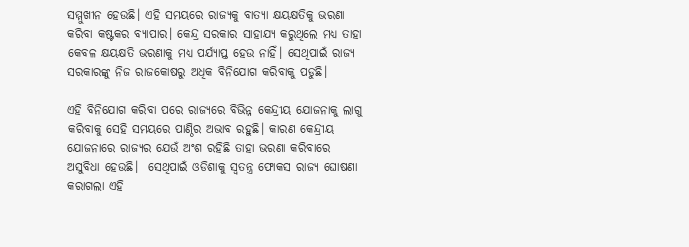ସମ୍ମୁଖୀନ ହେଉଛି। ଏହି ସମୟରେ ରାଜ୍ୟକୁ ବାତ୍ୟା କ୍ଷୟକ୍ଷତିକୁ ଭରଣା କରିବା କଷ୍ଟକର ବ୍ୟାପାର। କେନ୍ଦ୍ର ସରକାର ସାହାଯ୍ୟ କରୁଥିଲେ ମଧ୍ୟ ତାହା କେବଳ କ୍ଷୟକ୍ଷତି ଭରଣାକୁ ମଧ୍ୟ ପର୍ଯ୍ୟାପ୍ତ ହେଉ ନାହିଁ। ସେଥିପାଇଁ ରାଜ୍ୟ ସରକାରଙ୍କୁ ନିଜ ରାଜକୋଷରୁ ଅଧିକ ବିନିଯୋଗ କରିବାକୁ ପଡୁଛି।

ଏହି ବିନିଯୋଗ କରିବା ପରେ ରାଜ୍ୟରେ ବିଭିନ୍ନ କେନ୍ଦ୍ରୀୟ ଯୋଜନାକୁ ଲାଗୁ କରିବାକୁ ସେହି ସମୟରେ ପାଣ୍ଠିର ଅଭାବ ରହୁଛି। କାରଣ କେନ୍ଦ୍ରୀୟ ଯୋଜନାରେ ରାଜ୍ୟର ଯେଉଁ ଅଂଶ ରହିଛି ତାହା ଭରଣା କରିବାରେ ଅସୁବିଧା ହେଉଛି।  ସେଥିପାଇଁ ଓଡିଶାକୁ ସ୍ବତନ୍ତ୍ର ଫୋକସ ରାଜ୍ୟ ଘୋଷଣା କରାଗଲା ଏହି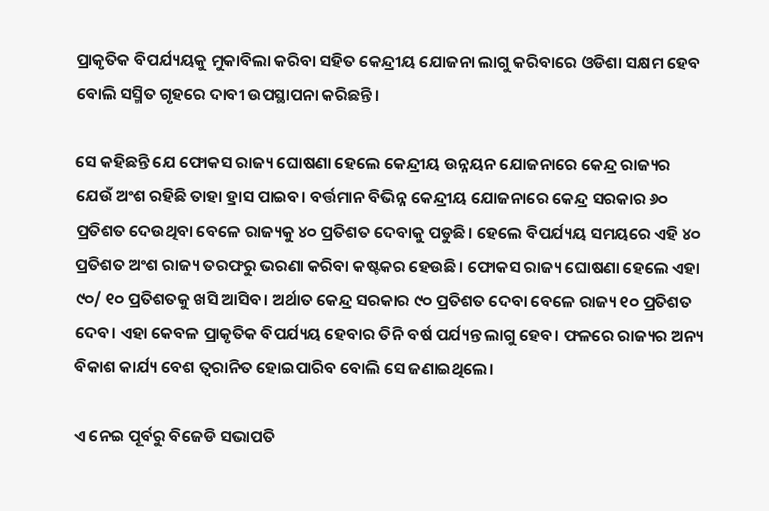ପ୍ରାକୃତିକ ବିପର୍ଯ୍ୟୟକୁ ମୁକାବିଲା କରିବା ସହିତ କେନ୍ଦ୍ରୀୟ ଯୋଜନା ଲାଗୁ କରିବାରେ ଓଡିଶା ସକ୍ଷମ ହେବ ବୋଲି ସସ୍ମିତ ଗୃହରେ ଦାବୀ ଉପସ୍ଥାପନା କରିଛନ୍ତି।

ସେ କହିଛନ୍ତି ଯେ ଫୋକସ ରାଜ୍ୟ ଘୋଷଣା ହେଲେ କେନ୍ଦ୍ରୀୟ ଉନ୍ନୟନ ଯୋଜନାରେ କେନ୍ଦ୍ର ରାଜ୍ୟର ଯେଉଁ ଅଂଶ ରହିଛି ତାହା ହ୍ରାସ ପାଇବ। ବର୍ତ୍ତମାନ ବିଭିନ୍ନ କେନ୍ଦ୍ରୀୟ ଯୋଜନାରେ କେନ୍ଦ୍ର ସରକାର ୬୦ ପ୍ରତିଶତ ଦେଉଥିବା ବେଳେ ରାଜ୍ୟକୁ ୪୦ ପ୍ରତିଶତ ଦେବାକୁ ପଡୁଛି। ହେଲେ ବିପର୍ଯ୍ୟୟ ସମୟରେ ଏହି ୪୦ ପ୍ରତିଶତ ଅଂଶ ରାଜ୍ୟ ତରଫରୁ ଭରଣା କରିବା କଷ୍ଟକର ହେଉଛି। ଫୋକସ ରାଜ୍ୟ ଘୋଷଣା ହେଲେ ଏହା ୯୦/ ୧୦ ପ୍ରତିଶତକୁ ଖସି ଆସିବ। ଅର୍ଥାତ କେନ୍ଦ୍ର ସରକାର ୯୦ ପ୍ରତିଶତ ଦେବା ବେଳେ ରାଜ୍ୟ ୧୦ ପ୍ରତିଶତ ଦେବ। ଏହା କେବଳ ପ୍ରାକୃତିକ ବିପର୍ଯ୍ୟୟ ହେବାର ତିନି ବର୍ଷ ପର୍ଯ୍ୟନ୍ତ ଲାଗୁ ହେବ। ଫଳରେ ରାଜ୍ୟର ଅନ୍ୟ ବିକାଶ କାର୍ଯ୍ୟ ବେଶ ତ୍ବରାନିତ ହୋଇପାରିବ ବୋଲି ସେ ଜଣାଇଥିଲେ।

ଏ ନେଇ ପୂର୍ବରୁ ବିଜେଡି ସଭାପତି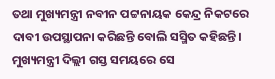ତଥା ମୁଖ୍ୟମନ୍ତ୍ରୀ ନବୀନ ପଟ୍ଟନାୟକ କେନ୍ଦ୍ର ନିକଟରେ ଦାବୀ ଉପସ୍ଥାପନା କରିଛନ୍ତି ବୋଲି ସସ୍ମିତ କହିଛନ୍ତି। ମୁଖ୍ୟମନ୍ତ୍ରୀ ଦିଲ୍ଲୀ ଗସ୍ତ ସମୟରେ ସେ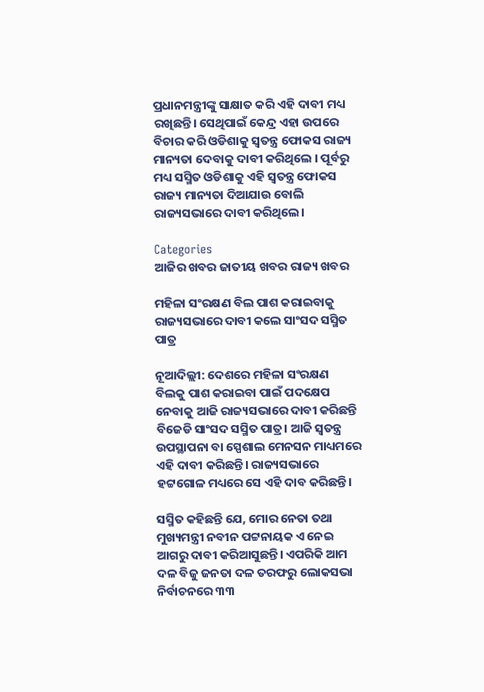ପ୍ରଧାନମନ୍ତ୍ରୀଙ୍କୁ ସାକ୍ଷାତ କରି ଏହି ଦାବୀ ମଧ୍ୟ ରଖିଛନ୍ତି। ସେଥିପାଇଁ କେନ୍ଦ୍ର ଏହା ଉପରେ ବିଚାର କରି ଓଡିଶାକୁ ସ୍ବତନ୍ତ୍ର ଫୋକସ ରାଜ୍ୟ ମାନ୍ୟତା ଦେବାକୁ ଦାବୀ କରିଥିଲେ । ପୂର୍ବରୁ ମଧ୍ୟ ସସ୍ମିତ ଓଡିଶାକୁ ଏହି ସ୍ବତନ୍ତ୍ର ଫୋକସ ରାଜ୍ୟ ମାନ୍ୟତା ଦିଆଯାଉ ବୋଲି ରାଜ୍ୟସଭାରେ ଦାବୀ କରିଥିଲେ।

Categories
ଆଜିର ଖବର ଜାତୀୟ ଖବର ରାଜ୍ୟ ଖବର

ମହିଳା ସଂରକ୍ଷଣ ବିଲ ପାଶ କରାଇବାକୁ ରାଜ୍ୟସଭାରେ ଦାବୀ କଲେ ସାଂସଦ ସସ୍ମିତ ପାତ୍ର

ନୂଆଦିଲ୍ଲୀ: ଦେଶରେ ମହିଳା ସଂରକ୍ଷଣ ବିଲକୁ ପାଶ କରାଇବା ପାଇଁ ପଦକ୍ଷେପ ନେବାକୁ ଆଜି ରାଜ୍ୟସଭାରେ ଦାବୀ କରିଛନ୍ତି ବିଜେଡି ସାଂସଦ ସସ୍ମିତ ପାତ୍ର। ଆଜି ସ୍ବତନ୍ତ୍ର ଉପସ୍ଥାପନା ବା ସ୍ପେଶାଲ ମେନସନ ମାଧ୍ୟମରେ ଏହି ଦାବୀ କରିଛନ୍ତି। ରାଜ୍ୟସଭାରେ ହଟ୍ଟଗୋଳ ମଧ୍ୟରେ ସେ ଏହି ଦାବ କରିଛନ୍ତି।

ସସ୍ମିତ କହିଛନ୍ତି ଯେ, ମୋର ନେତା ତଥା ମୁଖ୍ୟମନ୍ତ୍ରୀ ନବୀନ ପଟ୍ଟନାୟକ ଏ ନେଇ ଆଗରୁ ଦାବୀ କରିଆସୁଛନ୍ତି। ଏପରିକି ଆମ ଦଳ ବିଜୁ ଜନତା ଦଳ ତରଫରୁ ଲୋକସଭା ନିର୍ବାଚନରେ ୩୩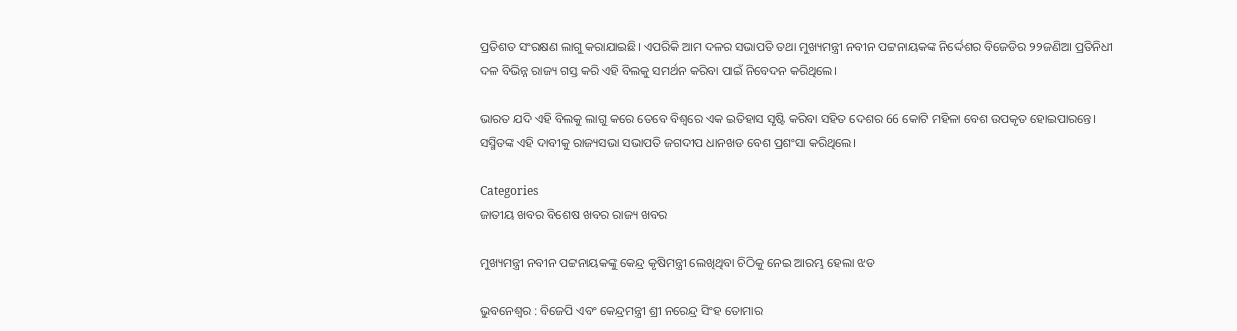ପ୍ରତିଶତ ସଂରକ୍ଷଣ ଲାଗୁ କରାଯାଇଛି। ଏପରିକି ଆମ ଦଳର ସଭାପତି ତଥା ମୁଖ୍ୟମନ୍ତ୍ରୀ ନବୀନ ପଟ୍ଟନାୟକଙ୍କ ନିର୍ଦ୍ଦେଶର ବିଜେଡିର ୨୨ଜଣିଆ ପ୍ରତିନିଧୀ ଦଳ ବିଭିନ୍ନ ରାଜ୍ୟ ଗସ୍ତ କରି ଏହି ବିଲକୁ ସମର୍ଥନ କରିବା ପାଇଁ ନିବେଦନ କରିଥିଲେ।

ଭାରତ ଯଦି ଏହି ବିଲକୁ ଲାଗୁ କରେ ତେବେ ବିଶ୍ବରେ ଏକ ଇତିହାସ ସୃଷ୍ଟି କରିବା ସହିତ ଦେଶର 66 କୋଟି ମହିଳା ବେଶ ଉପକୃତ ହୋଇପାରନ୍ତେ। ସସ୍ମିତଙ୍କ ଏହି ଦାବୀକୁ ରାଜ୍ୟସଭା ସଭାପତି ଜଗଦୀପ ଧାନଖଡ ବେଶ ପ୍ରଶଂସା କରିଥିଲେ।

Categories
ଜାତୀୟ ଖବର ବିଶେଷ ଖବର ରାଜ୍ୟ ଖବର

ମୁଖ୍ୟମନ୍ତ୍ରୀ ନବୀନ ପଟ୍ଟନାୟକଙ୍କୁ କେନ୍ଦ୍ର କୃଷିମନ୍ତ୍ରୀ ଲେଖିଥିବା ଚିଠିକୁ ନେଇ ଆରମ୍ଭ ହେଲା ଝଡ

ଭୁବନେଶ୍ୱର : ବିଜେପି ଏବଂ କେନ୍ଦ୍ରମନ୍ତ୍ରୀ ଶ୍ରୀ ନରେନ୍ଦ୍ର ସିଂହ ତୋମାର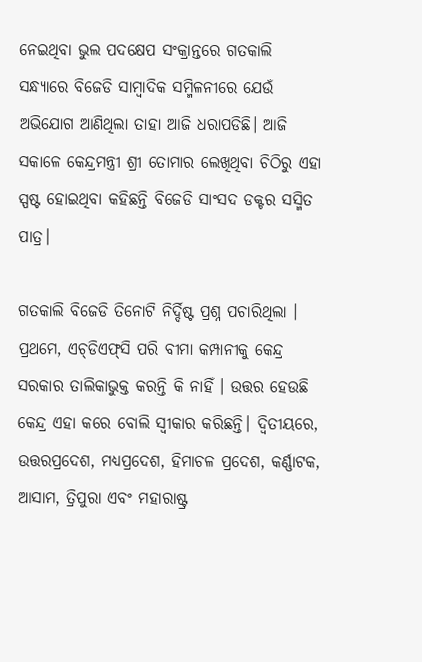ନେଇଥିବା ଭୁଲ ପଦକ୍ଷେପ ସଂକ୍ରାନ୍ତରେ ଗତକାଲି ସନ୍ଧ୍ୟାରେ ବିଜେଡି ସାମ୍ବାଦିକ ସମ୍ମିଳନୀରେ ଯେଉଁ ଅଭିଯୋଗ ଆଣିଥିଲା ତାହା ଆଜି ଧରାପଡିଛି। ଆଜି ସକାଳେ କେନ୍ଦ୍ରମନ୍ତ୍ରୀ ଶ୍ରୀ ତୋମାର ଲେଖିଥିବା ଚିଠିରୁ ଏହା ସ୍ପଷ୍ଟ ହୋଇଥିବା କହିଛନ୍ତି ବିଜେଡି ସାଂସଦ ଡକ୍ଟର ସସ୍ମିତ ପାତ୍ର।

ଗତକାଲି ବିଜେଡି ତିନୋଟି ନିର୍ଦ୍ଦିଷ୍ଟ ପ୍ରଶ୍ନ ପଚାରିଥିଲା । ପ୍ରଥମେ, ଏଚ୍‌ଡିଏଫ୍‌ସି ପରି ବୀମା କମ୍ପାନୀକୁ କେନ୍ଦ୍ର ସରକାର ତାଲିକାଭୁକ୍ତ କରନ୍ତି କି ନାହିଁ । ଉତ୍ତର ହେଉଛି କେନ୍ଦ୍ର ଏହା କରେ ବୋଲି ସ୍ବୀକାର କରିଛନ୍ତି। ଦ୍ୱିତୀୟରେ, ଉତ୍ତରପ୍ରଦେଶ, ମଧ୍ୟପ୍ରଦେଶ, ହିମାଚଳ ପ୍ରଦେଶ, କର୍ଣ୍ଣାଟକ, ଆସାମ, ତ୍ରିପୁରା ଏବଂ ମହାରାଷ୍ଟ୍ର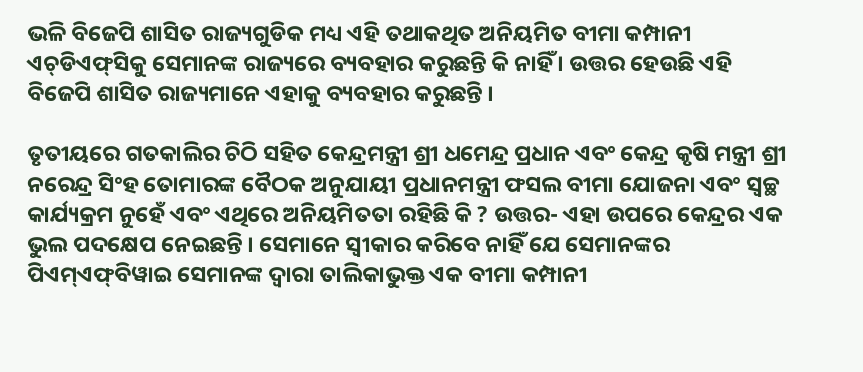ଭଳି ବିଜେପି ଶାସିତ ରାଜ୍ୟଗୁଡିକ ମଧ୍ୟ ଏହି ତଥାକଥିତ ଅନିୟମିତ ବୀମା କମ୍ପାନୀ ଏଚ୍‌ଡିଏଫ୍‍ସିକୁ ସେମାନଙ୍କ ରାଜ୍ୟରେ ବ୍ୟବହାର କରୁଛନ୍ତି କି ନାହିଁ । ଉତ୍ତର ହେଉଛି ଏହି ବିଜେପି ଶାସିତ ରାଜ୍ୟମାନେ ଏହାକୁ ବ୍ୟବହାର କରୁଛନ୍ତି ।

ତୃତୀୟରେ ଗତକାଲିର ଚିଠି ସହିତ କେନ୍ଦ୍ରମନ୍ତ୍ରୀ ଶ୍ରୀ ଧମେନ୍ଦ୍ର ପ୍ରଧାନ ଏବଂ କେନ୍ଦ୍ର କୃଷି ମନ୍ତ୍ରୀ ଶ୍ରୀ ନରେନ୍ଦ୍ର ସିଂହ ତୋମାରଙ୍କ ବୈଠକ ଅନୁଯାୟୀ ପ୍ରଧାନମନ୍ତ୍ରୀ ଫସଲ ବୀମା ଯୋଜନା ଏବଂ ସ୍ୱଚ୍ଛ କାର୍ଯ୍ୟକ୍ରମ ନୁହେଁ ଏବଂ ଏଥିରେ ଅନିୟମିତତା ରହିଛି କି ? ଉତ୍ତର- ଏହା ଉପରେ କେନ୍ଦ୍ରର ଏକ ଭୁଲ ପଦକ୍ଷେପ ନେଇଛନ୍ତି । ସେମାନେ ସ୍ୱୀକାର କରିବେ ନାହିଁ ଯେ ସେମାନଙ୍କର ପିଏମ୍‌ଏଫ୍‍ବିୱାଇ ସେମାନଙ୍କ ଦ୍ୱାରା ତାଲିକାଭୁକ୍ତ ଏକ ବୀମା କମ୍ପାନୀ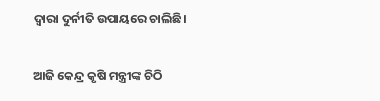ଦ୍ୱାରା ଦୁର୍ନୀତି ଉପାୟରେ ଚାଲିଛି।

ଆଜି କେନ୍ଦ୍ର କୃଷି ମନ୍ତ୍ରୀଙ୍କ ଚିଠି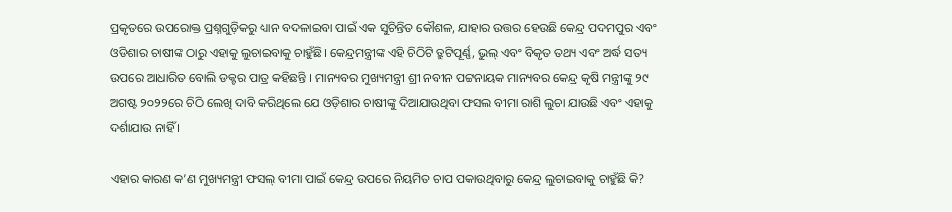ପ୍ରକୃତରେ ଉପରୋକ୍ତ ପ୍ରଶ୍ନଗୁଡ଼ିକରୁ ଧ୍ୟାନ ବଦଳାଇବା ପାଇଁ ଏକ ସୁଚିନ୍ତିତ କୌଶଳ, ଯାହାର ଉତ୍ତର ହେଉଛି କେନ୍ଦ୍ର ପଦମପୁର ଏବଂ ଓଡିଶାର ଚାଷୀଙ୍କ ଠାରୁ ଏହାକୁ ଲୁଚାଇବାକୁ ଚାହୁଁଛି। କେନ୍ଦ୍ରମନ୍ତ୍ରୀଙ୍କ ଏହି ଚିଠିଟି ତ୍ରୁଟିପୂର୍ଣ୍ଣ, ଭୁଲ୍‍ ଏବଂ ବିକୃତ ତଥ୍ୟ ଏବଂ ଅର୍ଦ୍ଧ ସତ୍ୟ ଉପରେ ଆଧାରିତ ବୋଲି ଡକ୍ଟର ପାତ୍ର କହିଛନ୍ତି । ମାନ୍ୟବର ମୁଖ୍ୟମନ୍ତ୍ରୀ ଶ୍ରୀ ନବୀନ ପଟ୍ଟନାୟକ ମାନ୍ୟବର କେନ୍ଦ୍ର କୃଷି ମନ୍ତ୍ରୀଙ୍କୁ ୨୯ ଅଗଷ୍ଟ ୨୦୨୨ରେ ଚିଠି ଲେଖି ଦାବି କରିଥିଲେ ଯେ ଓଡ଼ିଶାର ଚାଷୀଙ୍କୁ ଦିଆଯାଉଥିବା ଫସଲ ବୀମା ରାଶି ଲୁଚା ଯାଉଛି ଏବଂ ଏହାକୁ ଦର୍ଶାଯାଉ ନାହିଁ ।

ଏହାର କାରଣ କ’ଣ ମୁଖ୍ୟମନ୍ତ୍ରୀ ଫସଲ୍ ବୀମା ପାଇଁ କେନ୍ଦ୍ର ଉପରେ ନିୟମିତ ଚାପ ପକାଉଥିବାରୁ କେନ୍ଦ୍ର ଲୁଚାଇବାକୁ ଚାହୁଁଛି କି?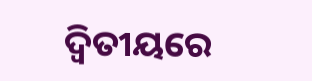ଦ୍ୱିତୀୟରେ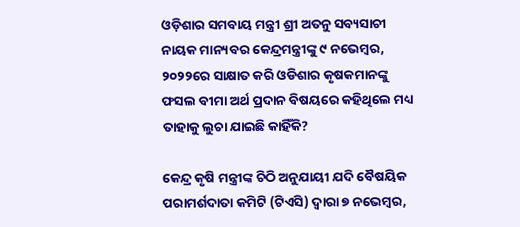ଓଡ଼ିଶାର ସମବାୟ ମନ୍ତ୍ରୀ ଶ୍ରୀ ଅତନୁ ସବ୍ୟସାଚୀ ନାୟକ ମାନ୍ୟବର କେନ୍ଦ୍ରମନ୍ତ୍ରୀଙ୍କୁ ୯ ନଭେମ୍ବର, ୨୦୨୨ରେ ସାକ୍ଷାତ କରି ଓଡିଶାର କୃଷକମାନଙ୍କୁ ଫସଲ ବୀମା ଅର୍ଥ ପ୍ରଦାନ ବିଷୟରେ କହିଥିଲେ ମଧ୍ୟ ତାହାକୁ ଲୁଚା ଯାଇଛି କାହିଁକି?

କେନ୍ଦ୍ର କୃଷି ମନ୍ତ୍ରୀଙ୍କ ଚିଠି ଅନୁଯାୟୀ ଯଦି ବୈଷୟିକ ପରାମର୍ଶଦାତା କମିଟି (ଟିଏସି) ଦ୍ୱାରା ୭ ନଭେମ୍ବର,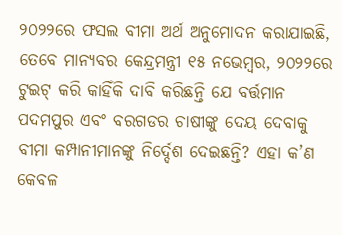୨୦୨୨ରେ ଫସଲ ବୀମା ଅର୍ଥ ଅନୁମୋଦନ କରାଯାଇଛି, ତେବେ ମାନ୍ୟବର କେନ୍ଦ୍ରମନ୍ତ୍ରୀ ୧୫ ନଭେମ୍ବର, ୨୦୨୨ରେ ଟୁଇଟ୍ କରି କାହିଁକି ଦାବି କରିଛନ୍ତି ଯେ ବର୍ତ୍ତମାନ ପଦମପୁର ଏବଂ ବରଗଡର ଚାଷୀଙ୍କୁ ଦେୟ ଦେବାକୁ ବୀମା କମ୍ପାନୀମାନଙ୍କୁ ନିର୍ଦ୍ଦେଶ ଦେଇଛନ୍ତି? ଏହା କ’ଣ କେବଳ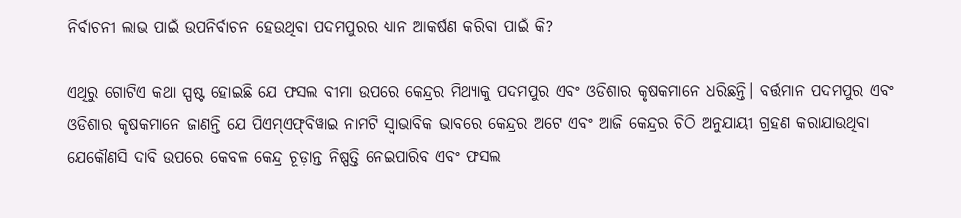ନିର୍ବାଚନୀ ଲାଭ ପାଇଁ ଉପନିର୍ବାଚନ ହେଉଥିବା ପଦମପୁରର ଧ୍ୟାନ ଆକର୍ଷଣ କରିବା ପାଇଁ କି?

ଏଥିରୁ ଗୋଟିଏ କଥା ସ୍ପଷ୍ଟ ହୋଇଛି ଯେ ଫସଲ ବୀମା ଉପରେ କେନ୍ଦ୍ରର ମିଥ୍ୟାକୁ ପଦମପୁର ଏବଂ ଓଡିଶାର କୃଷକମାନେ ଧରିଛନ୍ତି। ବର୍ତ୍ତମାନ ପଦମପୁର ଏବଂ ଓଡିଶାର କୃଷକମାନେ ଜାଣନ୍ତି ଯେ ପିଏମ୍‍ଏଫ୍‍ବିୱାଇ ନାମଟି ସ୍ୱାଭାବିକ ଭାବରେ କେନ୍ଦ୍ରର ଅଟେ ଏବଂ ଆଜି କେନ୍ଦ୍ରର ଚିଠି ଅନୁଯାୟୀ ଗ୍ରହଣ କରାଯାଉଥିବା ଯେକୌଣସି ଦାବି ଉପରେ କେବଳ କେନ୍ଦ୍ର ଚୂଡ଼ାନ୍ତ ନିଷ୍ପତ୍ତି ନେଇପାରିବ ଏବଂ ଫସଲ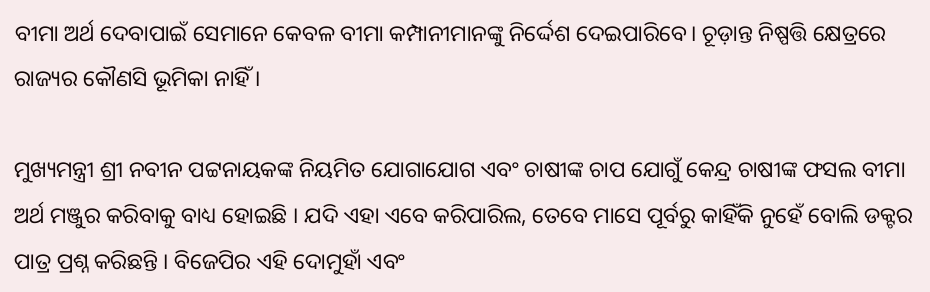ବୀମା ଅର୍ଥ ଦେବାପାଇଁ ସେମାନେ କେବଳ ବୀମା କମ୍ପାନୀମାନଙ୍କୁ ନିର୍ଦ୍ଦେଶ ଦେଇପାରିବେ। ଚୂଡ଼ାନ୍ତ ନିଷ୍ପତ୍ତି କ୍ଷେତ୍ରରେ ରାଜ୍ୟର କୌଣସି ଭୂମିକା ନାହିଁ ।

ମୁଖ୍ୟମନ୍ତ୍ରୀ ଶ୍ରୀ ନବୀନ ପଟ୍ଟନାୟକଙ୍କ ନିୟମିତ ଯୋଗାଯୋଗ ଏବଂ ଚାଷୀଙ୍କ ଚାପ ଯୋଗୁଁ କେନ୍ଦ୍ର ଚାଷୀଙ୍କ ଫସଲ ବୀମା ଅର୍ଥ ମଞ୍ଜୁର କରିବାକୁ ବାଧ୍ୟ ହୋଇଛି । ଯଦି ଏହା ଏବେ କରିପାରିଲ, ତେବେ ମାସେ ପୂର୍ବରୁ କାହିଁକି ନୁହେଁ ବୋଲି ଡକ୍ଟର ପାତ୍ର ପ୍ରଶ୍ନ କରିଛନ୍ତି । ବିଜେପିର ଏହି ଦୋମୁହାଁ ଏବଂ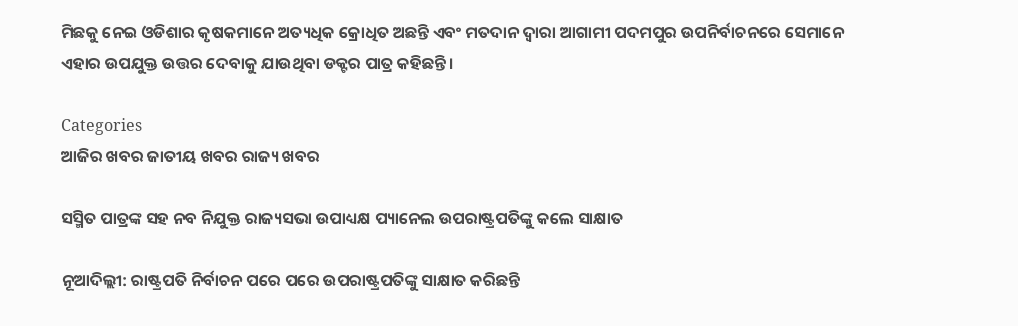ମିଛକୁ ନେଇ ଓଡିଶାର କୃଷକମାନେ ଅତ୍ୟଧିକ କ୍ରୋଧିତ ଅଛନ୍ତି ଏବଂ ମତଦାନ ଦ୍ୱାରା ଆଗାମୀ ପଦମପୁର ଉପନିର୍ବାଚନରେ ସେମାନେ ଏହାର ଉପଯୁକ୍ତ ଉତ୍ତର ଦେବାକୁ ଯାଉଥିବା ଡକ୍ଟର ପାତ୍ର କହିଛନ୍ତି ।

Categories
ଆଜିର ଖବର ଜାତୀୟ ଖବର ରାଜ୍ୟ ଖବର

ସସ୍ମିତ ପାତ୍ରଙ୍କ ସହ ନବ ନିଯୁକ୍ତ ରାଜ୍ୟସଭା ଉପାଧ୍ୟକ୍ଷ ପ୍ୟାନେଲ ଉପରାଷ୍ଟ୍ରପତିଙ୍କୁ କଲେ ସାକ୍ଷାତ

ନୂଆଦିଲ୍ଲୀ: ରାଷ୍ଟ୍ରପତି ନିର୍ବାଚନ ପରେ ପରେ ଉପରାଷ୍ଟ୍ରପତିଙ୍କୁ ସାକ୍ଷାତ କରିଛନ୍ତି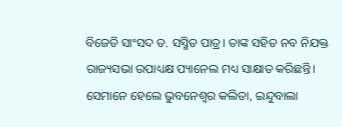ବିଜେଡି ସାଂସଦ ଡ. ସସ୍ମିତ ପାତ୍ର। ତାଙ୍କ ସହିତ ନବ ନିଯକ୍ତ ରାଜ୍ୟସଭା ଉପାଧ୍ୟକ୍ଷ ପ୍ୟାନେଲ ମଧ୍ୟ ସାକ୍ଷାତ କରିଛନ୍ତି। ସେମାନେ ହେଲେ ଭୁବନେଶ୍ବର କଲିତା, ଇନ୍ଦୁବାଲା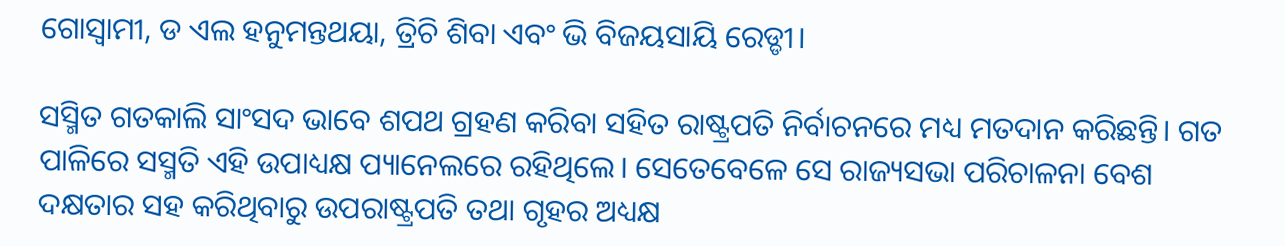ଗୋସ୍ବାମୀ, ଡ ଏଲ ହନୁମନ୍ତଥୟା, ତ୍ରିଚି ଶିବା ଏବଂ ଭି ବିଜୟସାୟି ରେଡ୍ଡୀ।

ସସ୍ମିତ ଗତକାଲି ସାଂସଦ ଭାବେ ଶପଥ ଗ୍ରହଣ କରିବା ସହିତ ରାଷ୍ଟ୍ରପତି ନିର୍ବାଚନରେ ମଧ୍ୟ ମତଦାନ କରିଛନ୍ତି। ଗତ ପାଳିରେ ସସ୍ମତି ଏହି ଉପାଧ୍ୟକ୍ଷ ପ୍ୟାନେଲରେ ରହିଥିଲେ। ସେତେବେଳେ ସେ ରାଜ୍ୟସଭା ପରିଚାଳନା ବେଶ ଦକ୍ଷତାର ସହ କରିଥିବାରୁ ଉପରାଷ୍ଟ୍ରପତି ତଥା ଗୃହର ଅଧ୍ୟକ୍ଷ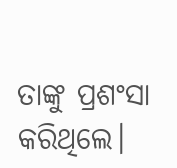ତାଙ୍କୁ ପ୍ରଶଂସା କରିଥିଲେ।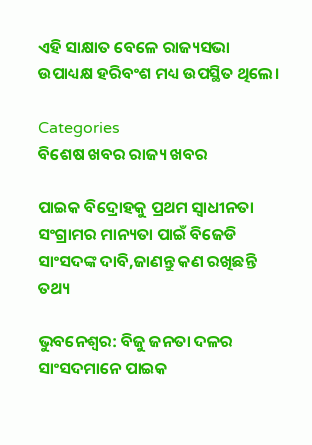ଏହି ସାକ୍ଷାତ ବେଳେ ରାଜ୍ୟସଭା ଉପାଧ୍ୟକ୍ଷ ହରିବଂଶ ମଧ୍ୟ ଉପସ୍ଥିତ ଥିଲେ।

Categories
ବିଶେଷ ଖବର ରାଜ୍ୟ ଖବର

ପାଇକ ବିଦ୍ରୋହକୁ ପ୍ରଥମ ସ୍ୱାଧୀନତା ସଂଗ୍ରାମର ମାନ୍ୟତା ପାଇଁ ବିଜେଡି ସାଂସଦଙ୍କ ଦାବି,ଜାଣନ୍ତୁ କଣ ରଖିଛନ୍ତି ତଥ୍ୟ

ଭୁବନେଶ୍ୱର: ବିଜୁ ଜନତା ଦଳର ସାଂସଦମାନେ ପାଇକ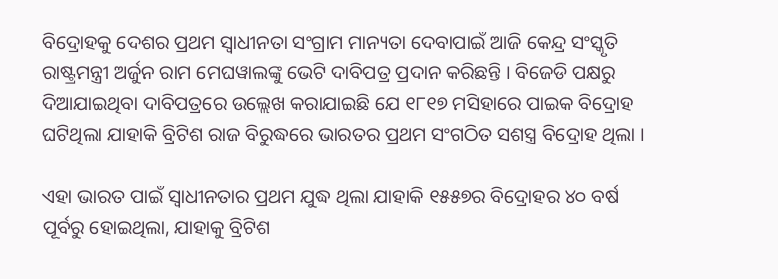ବିଦ୍ରୋହକୁ ଦେଶର ପ୍ରଥମ ସ୍ୱାଧୀନତା ସଂଗ୍ରାମ ମାନ୍ୟତା ଦେବାପାଇଁ ଆଜି କେନ୍ଦ୍ର ସଂସ୍କୃତି ରାଷ୍ଟ୍ରମନ୍ତ୍ରୀ ଅର୍ଜୁନ ରାମ ମେଘୱାଲଙ୍କୁ ଭେଟି ଦାବିପତ୍ର ପ୍ରଦାନ କରିଛନ୍ତି । ବିଜେଡି ପକ୍ଷରୁ ଦିଆଯାଇଥିବା ଦାବିପତ୍ରରେ ଉଲ୍ଲେଖ କରାଯାଇଛି ଯେ ୧୮୧୭ ମସିହାରେ ପାଇକ ବିଦ୍ରୋହ ଘଟିଥିଲା ଯାହାକି ବ୍ରିଟିଶ ରାଜ ବିରୁଦ୍ଧରେ ଭାରତର ପ୍ରଥମ ସଂଗଠିତ ସଶସ୍ତ୍ର ବିଦ୍ରୋହ ଥିଲା ।

ଏହା ଭାରତ ପାଇଁ ସ୍ୱାଧୀନତାର ପ୍ରଥମ ଯୁଦ୍ଧ ଥିଲା ଯାହାକି ୧୫୫୭ର ବିଦ୍ରୋହର ୪୦ ବର୍ଷ ପୂର୍ବରୁ ହୋଇଥିଲା, ଯାହାକୁ ବ୍ରିଟିଶ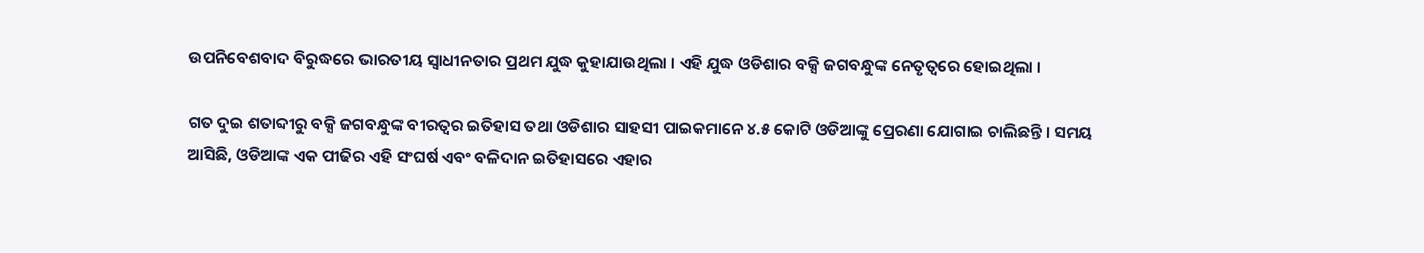ଉପନିବେଶବାଦ ବିରୁଦ୍ଧରେ ଭାରତୀୟ ସ୍ୱାଧୀନତାର ପ୍ରଥମ ଯୁଦ୍ଧ କୁହାଯାଉଥିଲା । ଏହି ଯୁଦ୍ଧ ଓଡିଶାର ବକ୍ସି ଜଗବନ୍ଧୁଙ୍କ ନେତୃତ୍ୱରେ ହୋଇଥିଲା ।

ଗତ ଦୁଇ ଶତାବ୍ଦୀରୁ ବକ୍ସି ଜଗବନ୍ଧୁଙ୍କ ବୀରତ୍ୱର ଇତିହାସ ତଥା ଓଡିଶାର ସାହସୀ ପାଇକମାନେ ୪.୫ କୋଟି ଓଡିଆଙ୍କୁ ପ୍ରେରଣା ଯୋଗାଇ ଚାଲିଛନ୍ତି । ସମୟ ଆସିଛି, ଓଡିଆଙ୍କ ଏକ ପୀଢିର ଏହି ସଂଘର୍ଷ ଏବଂ ବଳିଦାନ ଇତିହାସରେ ଏହାର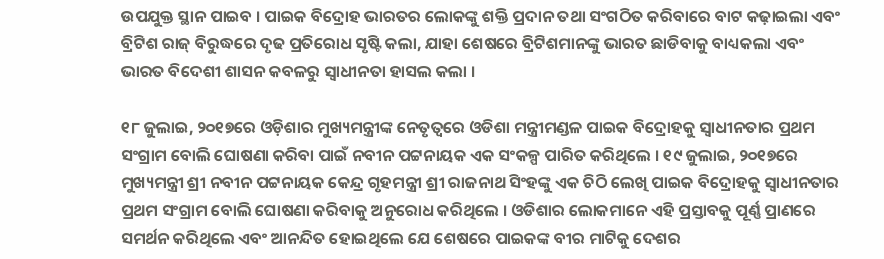ଉପଯୁକ୍ତ ସ୍ଥାନ ପାଇବ । ପାଇକ ବିଦ୍ରୋହ ଭାରତର ଲୋକଙ୍କୁ ଶକ୍ତି ପ୍ରଦାନ ତଥା ସଂଗଠିତ କରିବାରେ ବାଟ କଢ଼ାଇଲା ଏବଂ ବ୍ରିଟିଶ ରାଜ୍ ବିରୁଦ୍ଧରେ ଦୃଢ ପ୍ରତିରୋଧ ସୃଷ୍ଟି କଲା, ଯାହା ଶେଷରେ ବ୍ରିଟିଶମାନଙ୍କୁ ଭାରତ ଛାଡିବାକୁ ବାଧ୍ୟକଲା ଏବଂ ଭାରତ ବିଦେଶୀ ଶାସନ କବଳରୁ ସ୍ୱାଧୀନତା ହାସଲ କଲା ।

୧୮ ଜୁଲାଇ, ୨୦୧୭ରେ ଓଡ଼ିଶାର ମୁଖ୍ୟମନ୍ତ୍ରୀଙ୍କ ନେତୃତ୍ୱରେ ଓଡିଶା ମନ୍ତ୍ରୀମଣ୍ଡଳ ପାଇକ ବିଦ୍ରୋହକୁ ସ୍ୱାଧୀନତାର ପ୍ରଥମ ସଂଗ୍ରାମ ବୋଲି ଘୋଷଣା କରିବା ପାଇଁ ନବୀନ ପଟ୍ଟନାୟକ ଏକ ସଂକଳ୍ପ ପାରିତ କରିଥିଲେ । ୧୯ ଜୁଲାଇ, ୨୦୧୭ରେ ମୁଖ୍ୟମନ୍ତ୍ରୀ ଶ୍ରୀ ନବୀନ ପଟ୍ଟନାୟକ କେନ୍ଦ୍ର ଗୃହମନ୍ତ୍ରୀ ଶ୍ରୀ ରାଜନାଥ ସିଂହଙ୍କୁ ଏକ ଚିଠି ଲେଖି ପାଇକ ବିଦ୍ରୋହକୁ ସ୍ୱାଧୀନତାର ପ୍ରଥମ ସଂଗ୍ରାମ ବୋଲି ଘୋଷଣା କରିବାକୁ ଅନୁରୋଧ କରିଥିଲେ । ଓଡିଶାର ଲୋକମାନେ ଏହି ପ୍ରସ୍ତାବକୁ ପୂର୍ଣ୍ଣ ପ୍ରାଣରେ ସମର୍ଥନ କରିଥିଲେ ଏବଂ ଆନନ୍ଦିତ ହୋଇଥିଲେ ଯେ ଶେଷରେ ପାଇକଙ୍କ ବୀର ମାଟିକୁ ଦେଶର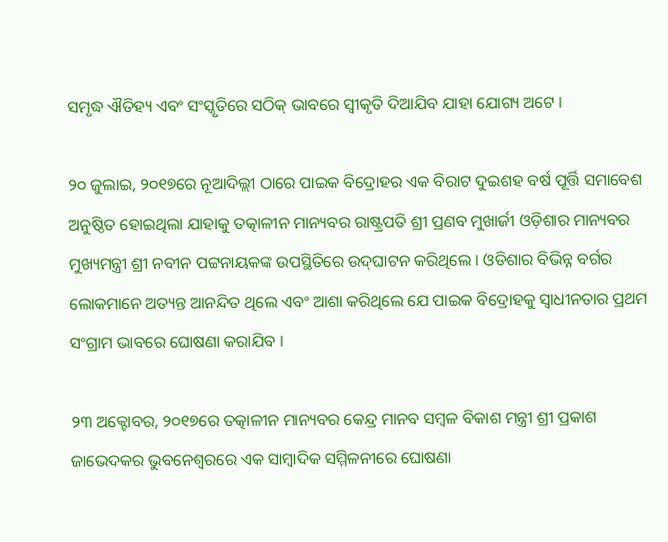ସମୃଦ୍ଧ ଐତିହ୍ୟ ଏବଂ ସଂସ୍କୃତିରେ ସଠିକ୍ ଭାବରେ ସ୍ୱୀକୃତି ଦିଆଯିବ ଯାହା ଯୋଗ୍ୟ ଅଟେ ।

୨୦ ଜୁଲାଇ, ୨୦୧୭ରେ ନୂଆଦିଲ୍ଲୀ ଠାରେ ପାଇକ ବିଦ୍ରୋହର ଏକ ବିରାଟ ଦୁଇଶହ ବର୍ଷ ପୂର୍ତ୍ତି ସମାବେଶ ଅନୁଷ୍ଠିତ ହୋଇଥିଲା ଯାହାକୁ ତତ୍କାଳୀନ ମାନ୍ୟବର ରାଷ୍ଟ୍ରପତି ଶ୍ରୀ ପ୍ରଣବ ମୁଖାର୍ଜୀ ଓଡ଼ିଶାର ମାନ୍ୟବର ମୁଖ୍ୟମନ୍ତ୍ରୀ ଶ୍ରୀ ନବୀନ ପଟ୍ଟନାୟକଙ୍କ ଉପସ୍ଥିତିରେ ଉଦ୍‌ଘାଟନ କରିଥିଲେ । ଓଡିଶାର ବିଭିନ୍ନ ବର୍ଗର ଲୋକମାନେ ଅତ୍ୟନ୍ତ ଆନନ୍ଦିତ ଥିଲେ ଏବଂ ଆଶା କରିଥିଲେ ଯେ ପାଇକ ବିଦ୍ରୋହକୁ ସ୍ୱାଧୀନତାର ପ୍ରଥମ ସଂଗ୍ରାମ ଭାବରେ ଘୋଷଣା କରାଯିବ ।

୨୩ ଅକ୍ଟୋବର, ୨୦୧୭ରେ ତତ୍କାଳୀନ ମାନ୍ୟବର କେନ୍ଦ୍ର ମାନବ ସମ୍ବଳ ବିକାଶ ମନ୍ତ୍ରୀ ଶ୍ରୀ ପ୍ରକାଶ ଜାଭେଦକର ଭୁବନେଶ୍ୱରରେ ଏକ ସାମ୍ବାଦିକ ସମ୍ମିଳନୀରେ ଘୋଷଣା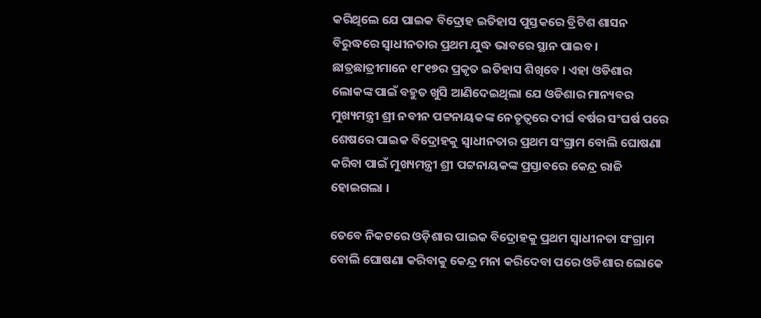କରିଥିଲେ ଯେ ପାଇକ ବିଦ୍ରୋହ ଇତିହାସ ପୁସ୍ତକରେ ବ୍ରିଟିଶ ଶାସନ ବିରୁଦ୍ଧରେ ସ୍ୱାଧୀନତାର ପ୍ରଥମ ଯୁଦ୍ଧ ଭାବରେ ସ୍ଥାନ ପାଇବ । ଛାତ୍ରଛାତ୍ରୀମାନେ ୧୮୧୭ର ପ୍ରକୃତ ଇତିହାସ ଶିଖିବେ । ଏହା ଓଡିଶାର ଲୋକଙ୍କ ପାଇଁ ବହୁତ ଖୁସି ଆଣିଦେଇଥିଲା ଯେ ଓଡିଶାର ମାନ୍ୟବର ମୁଖ୍ୟମନ୍ତ୍ରୀ ଶ୍ରୀ ନବୀନ ପଟ୍ଟନାୟକଙ୍କ ନେତୃତ୍ୱରେ ଦୀର୍ଘ ବର୍ଷର ସଂଘର୍ଷ ପରେ ଶେଷରେ ପାଇକ ବିଦ୍ରୋହକୁ ସ୍ୱାଧୀନତାର ପ୍ରଥମ ସଂଗ୍ରାମ ବୋଲି ଘୋଷଣା କରିବା ପାଇଁ ମୁଖ୍ୟମନ୍ତ୍ରୀ ଶ୍ରୀ ପଟ୍ଟନାୟକଙ୍କ ପ୍ରସ୍ତାବରେ କେନ୍ଦ୍ର ରାଜି ହୋଇଗଲା ।

ତେବେ ନିକଟରେ ଓଡ଼ିଶାର ପାଇକ ବିଦ୍ରୋହକୁ ପ୍ରଥମ ସ୍ୱାଧୀନତା ସଂଗ୍ରାମ ବୋଲି ଘୋଷଣା କରିବାକୁ କେନ୍ଦ୍ର ମନା କରିଦେବା ପରେ ଓଡିଶାର ଲୋକେ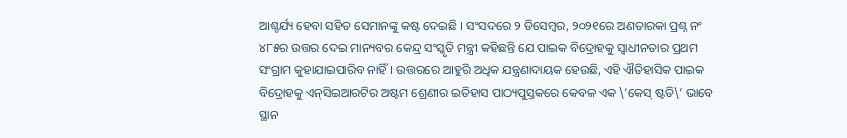ଆଶ୍ଚର୍ଯ୍ୟ ହେବା ସହିତ ସେମାନଙ୍କୁ କଷ୍ଟ ଦେଇଛି । ସଂସଦରେ ୨ ଡିସେମ୍ବର, ୨୦୨୧ରେ ଅଣତାରକା ପ୍ରଶ୍ନ ନଂ ୪୮୫ର ଉତ୍ତର ଦେଇ ମାନ୍ୟବର କେନ୍ଦ୍ର ସଂସ୍କୃତି ମନ୍ତ୍ରୀ କହିଛନ୍ତି ଯେ ପାଇକ ବିଦ୍ରୋହକୁ ସ୍ୱାଧୀନତାର ପ୍ରଥମ ସଂଗ୍ରାମ କୁହାଯାଇପାରିବ ନାହିଁ । ଉତ୍ତରରେ ଆହୁରି ଅଧିକ ଯନ୍ତ୍ରଣାଦାୟକ ହେଉଛି, ଏହି ଐତିହାସିକ ପାଇକ ବିଦ୍ରୋହକୁ ଏନ୍‍ସିଇଆରଟିର ଅଷ୍ଟମ ଶ୍ରେଣୀର ଇତିହାସ ପାଠ୍ୟପୁସ୍ତକରେ କେବଳ ଏକ \’କେସ୍ ଷ୍ଟଡି\’ ଭାବେ ସ୍ଥାନ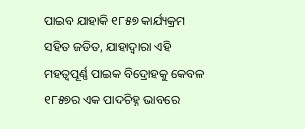ପାଇବ ଯାହାକି ୧୮୫୭ କାର୍ଯ୍ୟକ୍ରମ ସହିତ ଜଡିତ, ଯାହାଦ୍ୱାରା ଏହି ମହତ୍ୱପୂର୍ଣ୍ଣ ପାଇକ ବିଦ୍ରୋହକୁ କେବଳ ୧୮୫୭ର ଏକ ପାଦଚିହ୍ନ ଭାବରେ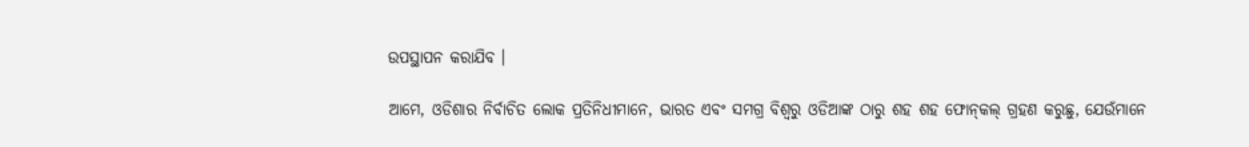ଉପସ୍ଥାପନ କରାଯିବ ।

ଆମେ, ଓଡିଶାର ନିର୍ବାଚିତ ଲୋକ ପ୍ରତିନିଧୀମାନେ, ଭାରତ ଏବଂ ସମଗ୍ର ବିଶ୍ୱରୁ ଓଡିଆଙ୍କ ଠାରୁ ଶହ ଶହ ଫୋନ୍‍କଲ୍ ଗ୍ରହଣ କରୁଛୁ, ଯେଉଁମାନେ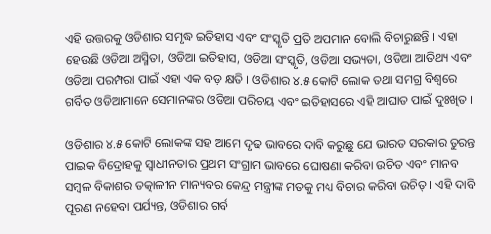ଏହି ଉତ୍ତରକୁ ଓଡିଶାର ସମୃଦ୍ଧ ଇତିହାସ ଏବଂ ସଂସ୍କୃତି ପ୍ରତି ଅପମାନ ବୋଲି ବିଚାରୁଛନ୍ତି । ଏହା ହେଉଛି ଓଡିଆ ଅସ୍ମିତା, ଓଡିଆ ଇତିହାସ, ଓଡିଆ ସଂସ୍କୃତି, ଓଡିଆ ସଭ୍ୟତା, ଓଡିଆ ଆତିଥ୍ୟ ଏବଂ ଓଡିଆ ପରମ୍ପରା ପାଇଁ ଏହା ଏକ ବଡ଼ କ୍ଷତି । ଓଡିଶାର ୪.୫ କୋଟି ଲୋକ ତଥା ସମଗ୍ର ବିଶ୍ୱରେ ଗର୍ବିତ ଓଡିଆମାନେ ସେମାନଙ୍କର ଓଡିଆ ପରିଚୟ ଏବଂ ଇତିହାସରେ ଏହି ଆଘାତ ପାଇଁ ଦୁଃଖିତ ।

ଓଡିଶାର ୪.୫ କୋଟି ଲୋକଙ୍କ ସହ ଆମେ ଦୃଢ ଭାବରେ ଦାବି କରୁଛୁ ଯେ ଭାରତ ସରକାର ତୁରନ୍ତ ପାଇକ ବିଦ୍ରୋହକୁ ସ୍ୱାଧୀନତାର ପ୍ରଥମ ସଂଗ୍ରାମ ଭାବରେ ଘୋଷଣା କରିବା ଉଚିତ ଏବଂ ମାନବ ସମ୍ବଳ ବିକାଶର ତତ୍କାଳୀନ ମାନ୍ୟବର କେନ୍ଦ୍ର ମନ୍ତ୍ରୀଙ୍କ ମତକୁ ମଧ୍ୟ ବିଚାର କରିବା ଉଚିତ୍‍ । ଏହି ଦାବି ପୂରଣ ନହେବା ପର୍ଯ୍ୟନ୍ତ, ଓଡିଶାର ଗର୍ବ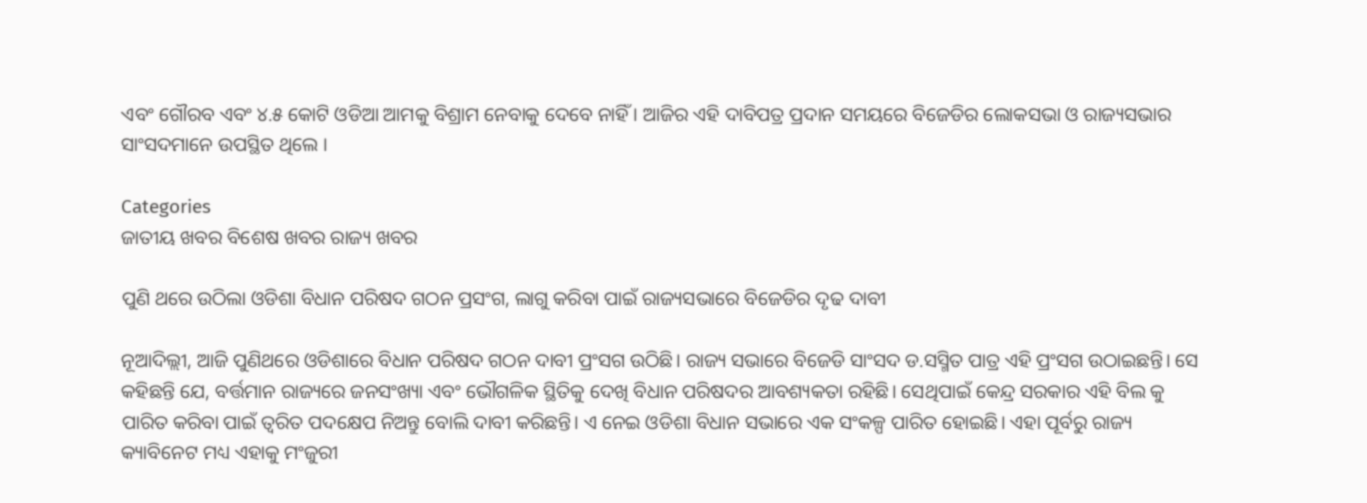ଏବଂ ଗୌରବ ଏବଂ ୪.୫ କୋଟି ଓଡିଆ ଆମକୁ ବିଶ୍ରାମ ନେବାକୁ ଦେବେ ନାହିଁ । ଆଜିର ଏହି ଦାବିପତ୍ର ପ୍ରଦାନ ସମୟରେ ବିଜେଡିର ଲୋକସଭା ଓ ରାଜ୍ୟସଭାର ସାଂସଦମାନେ ଉପସ୍ଥିତ ଥିଲେ ।

Categories
ଜାତୀୟ ଖବର ବିଶେଷ ଖବର ରାଜ୍ୟ ଖବର

ପୁଣି ଥରେ ଉଠିଲା ଓଡିଶା ବିଧାନ ପରିଷଦ ଗଠନ ପ୍ରସଂଗ, ଲାଗୁ କରିବା ପାଇଁ ରାଜ୍ୟସଭାରେ ବିଜେଡିର ଦୃଢ ଦାବୀ

ନୂଆଦିଲ୍ଲୀ, ଆଜି ପୁଣିଥରେ ଓଡିଶାରେ ବିଧାନ ପରିଷଦ ଗଠନ ଦାବୀ ପ୍ରଂସଗ ଉଠିଛି। ରାଜ୍ୟ ସଭାରେ ବିଜେଡି ସାଂସଦ ଡ.ସସ୍ମିତ ପାତ୍ର ଏହି ପ୍ରଂସଗ ଉଠାଇଛନ୍ତି। ସେ କହିଛନ୍ତି ଯେ, ବର୍ତ୍ତମାନ ରାଜ୍ୟରେ ଜନସଂଖ୍ୟା ଏବଂ ଭୌଗଳିକ ସ୍ଥିତିକୁ ଦେଖି ବିଧାନ ପରିଷଦର ଆବଶ୍ୟକତା ରହିଛି। ସେଥିପାଇଁ କେନ୍ଦ୍ର ସରକାର ଏହି ବିଲ କୁ ପାରିତ କରିବା ପାଇଁ ତ୍ବରିତ ପଦକ୍ଷେପ ନିଅନ୍ତୁ ବୋଲି ଦାବୀ କରିଛନ୍ତି। ଏ ନେଇ ଓଡିଶା ବିଧାନ ସଭାରେ ଏକ ସଂକଳ୍ପ ପାରିତ ହୋଇଛି। ଏହା ପୂର୍ବରୁ ରାଜ୍ୟ କ୍ୟାବିନେଟ ମଧ୍ୟ ଏହାକୁ ମଂଜୁରୀ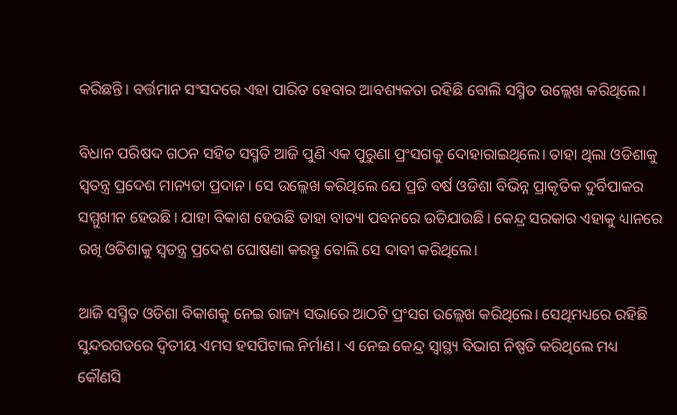କରିଛନ୍ତି। ବର୍ତ୍ତମାନ ସଂସଦରେ ଏହା ପାରିତ ହେବାର ଆବଶ୍ୟକତା ରହିଛି ବୋଲି ସସ୍ମିତ ଉଲ୍ଲେଖ କରିଥିଲେ।

ବିଧାନ ପରିଷଦ ଗଠନ ସହିତ ସସ୍ମତି ଆଜି ପୁଣି ଏକ ପୁରୁଣା ପ୍ରଂସଗକୁ ଦୋହାରାଇଥିଲେ। ତାହା ଥିଲା ଓଡିଶାକୁ ସ୍ବତନ୍ତ୍ର ପ୍ରଦେଶ ମାନ୍ୟତା ପ୍ରଦାନ। ସେ ଉଲ୍ଲେଖ କରିଥିଲେ ଯେ ପ୍ରତି ବର୍ଷ ଓଡିଶା ବିଭିନ୍ନ ପ୍ରାକୃତିକ ଦୁର୍ବିପାକର ସମ୍ମୁଖୀନ ହେଉଛି। ଯାହା ବିକାଶ ହେଉଛି ତାହା ବାତ୍ୟା ପବନରେ ଉଡିଯାଉଛି। କେନ୍ଦ୍ର ସରକାର ଏହାକୁ ଧ୍ୟାନରେ ରଖି ଓଡିଶାକୁ ସ୍ବତନ୍ତ୍ର ପ୍ରଦେଶ ଘୋଷଣା କରନ୍ତୁ ବୋଲି ସେ ଦାବୀ କରିଥିଲେ।

ଆଜି ସସ୍ମିତ ଓଡିଶା ବିକାଶକୁ ନେଇ ରାଜ୍ୟ ସଭାରେ ଆଠଟି ପ୍ରଂସଗ ଉଲ୍ଲେଖ କରିଥିଲେ। ସେଥିମଧ୍ୟରେ ରହିଛି ସୁନ୍ଦରଗଡରେ ଦ୍ବିତୀୟ ଏମସ ହସପିଟାଲ ନିର୍ମାଣ। ଏ ନେଇ କେନ୍ଦ୍ର ସ୍ବାସ୍ଥ୍ୟ ବିଭାଗ ନିଷ୍ପତି କରିଥିଲେ ମଧ୍ୟ କୌଣସି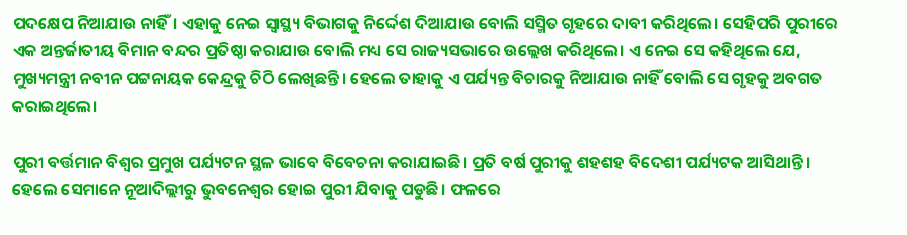ପଦକ୍ଷେପ ନିଆଯାଉ ନାହିଁ। ଏହାକୁ ନେଇ ସ୍ବାସ୍ଥ୍ୟ ବିଭାଗକୁ ନିର୍ଦ୍ଦେଶ ଦିଆଯାଉ ବୋଲି ସସ୍ମିତ ଗୃହରେ ଦାବୀ କରିଥିଲେ। ସେହିପରି ପୁରୀରେ ଏକ ଅନ୍ତର୍ଜାତୀୟ ବିମାନ ବନ୍ଦର ପ୍ରତିଷ୍ଠା କରାଯାଉ ବୋଲି ମଧ୍ୟ ସେ ରାଜ୍ୟସଭାରେ ଉଲ୍ଲେଖ କରିଥିଲେ। ଏ ନେଇ ସେ କହିଥିଲେ ଯେ, ମୁଖ୍ୟମନ୍ତ୍ରୀ ନବୀନ ପଟ୍ଟନାୟକ କେନ୍ଦ୍ରକୁ ଚିଠି ଲେଖିଛନ୍ତି। ହେଲେ ତାହାକୁ ଏ ପର୍ଯ୍ୟନ୍ତ ବିଚାରକୁ ନିଆଯାଉ ନାହିଁ ବୋଲି ସେ ଗୃହକୁ ଅବଗତ କରାଇଥିଲେ।

ପୁରୀ ବର୍ତ୍ତମାନ ବିଶ୍ବର ପ୍ରମୁଖ ପର୍ଯ୍ୟଟନ ସ୍ଥଳ ଭାବେ ବିବେଚନା କରାଯାଇଛି। ପ୍ରତି ବର୍ଷ ପୁରୀକୁ ଶହଶହ ବିଦେଶୀ ପର୍ଯ୍ୟଟକ ଆସିଥାନ୍ତି। ହେଲେ ସେମାନେ ନୂଆଦିଲ୍ଲୀରୁ ଭୁବନେଶ୍ବର ହୋଇ ପୁରୀ ଯିବାକୁ ପଡୁଛି। ଫଳରେ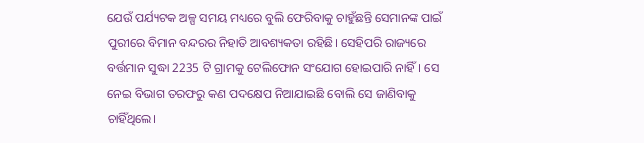ଯେଉଁ ପର୍ଯ୍ୟଟକ ଅଳ୍ପ ସମୟ ମଧ୍ୟରେ ବୁଲି ଫେରିବାକୁ ଚାହୁଁଛନ୍ତି ସେମାନଙ୍କ ପାଇଁ ପୁରୀରେ ବିମାନ ବନ୍ଦରର ନିହାତି ଆବଶ୍ୟକତା ରହିଛି। ସେହିପରି ରାଜ୍ୟରେ ବର୍ତ୍ତମାନ ସୁଦ୍ଧା 2235 ଟି ଗ୍ରାମକୁ ଟେଲିଫୋନ ସଂଯୋଗ ହୋଇପାରି ନାହିଁ। ସେ ନେଇ ବିଭାଗ ତରଫରୁ କଣ ପଦକ୍ଷେପ ନିଆଯାଇଛି ବୋଲି ସେ ଜାଣିବାକୁ ଚାହିଁଥିଲେ।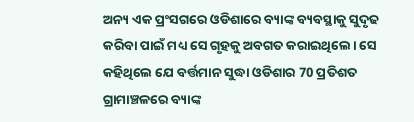ଅନ୍ୟ ଏକ ପ୍ରଂସଗରେ ଓଡିଶାରେ ବ୍ୟାଙ୍କ ବ୍ୟବସ୍ଥାକୁ ସୁଦୃଢ କରିବା ପାଇଁ ମଧ୍ୟ ସେ ଗୃହକୁ ଅବଗତ କରାଇଥିଲେ। ସେ କହିଥିଲେ ଯେ ବର୍ତ୍ତମାନ ସୁଦ୍ଧା ଓଡିଶାର 70 ପ୍ରତିଶତ ଗ୍ରାମାଞ୍ଚଳରେ ବ୍ୟାଙ୍କ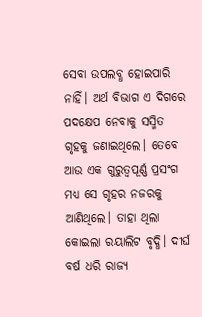ସେବା ଉପଲବ୍ଧ ହୋଇପାରି ନାହିଁ। ଅର୍ଥ ବିଭାଗ ଏ ଦିଗରେ ପଦକ୍ଷେପ ନେବାକୁ ସସ୍ମିତ ଗୃହକୁ ଜଣାଇଥିଲେ। ତେବେ ଆଉ ଏକ ଗୁରୁତ୍ବପୂର୍ଣ୍ଣ ପ୍ରସଂଗ ମଧ୍ୟ ସେ ଗୃହର ନଜରକୁ ଆଣିଥିଲେ। ତାହା ଥିଲା କୋଇଲା ରୟାଲିଟ ବୃଦ୍ଧି। ଦୀର୍ଘ ବର୍ଷ ଧରି ରାଜ୍ୟ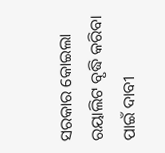ସରକାର କୋଇଲା ରୟାଲିଟ ବୃଦ୍ଧି କରିବା ପାଇଁ ଦାବୀ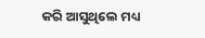କରି ଆସୁଥିଲେ ମଧ୍ୟ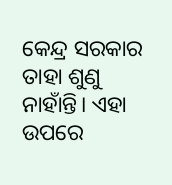କେନ୍ଦ୍ର ସରକାର ତାହା ଶୁଣୁ ନାହାଁନ୍ତି। ଏହା ଉପରେ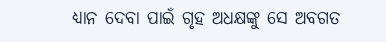ଧ୍ୟାନ ଦେବା ପାଇଁ ଗୃହ ଅଧକ୍ଷଙ୍କୁ ସେ ଅବଗତ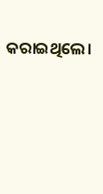କରାଇଥିଲେ।